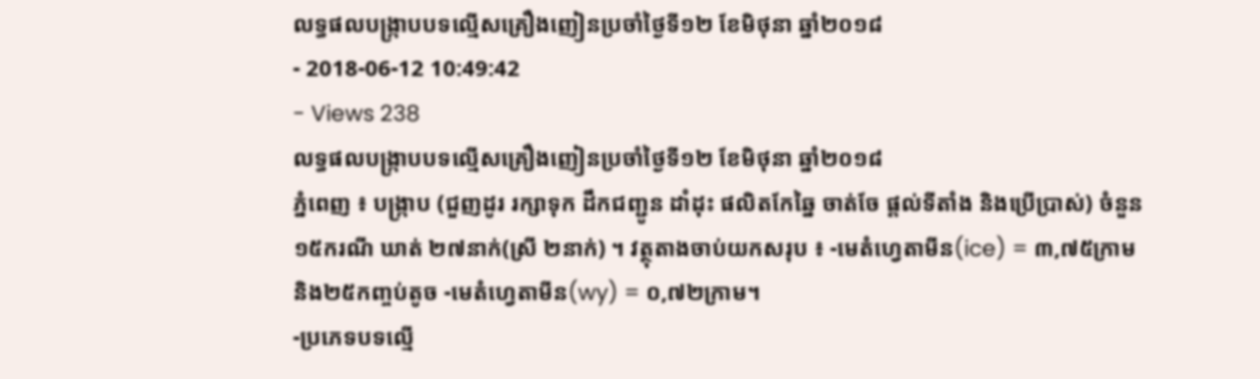លទ្ធផលបង្ក្រាបបទល្មើសគ្រឿងញៀនប្រចាំថ្ងៃទី១២ ខែមិថុនា ឆ្នាំ២០១៨
- 2018-06-12 10:49:42
- Views 238
លទ្ធផលបង្ក្រាបបទល្មើសគ្រឿងញៀនប្រចាំថ្ងៃទី១២ ខែមិថុនា ឆ្នាំ២០១៨
ភ្នំពេញ ៖ បង្ក្រាប (ជួញដូរ រក្សាទុក ដឹកជញ្ជូន ដាំដុះ ផលិតកែឆ្នៃ ចាត់ចែ ផ្ដល់ទីតាំង និងប្រើប្រាស់) ចំនួន ១៥ករណី ឃាត់ ២៧នាក់(ស្រី ២នាក់) ។ វត្ថុតាងចាប់យកសរុប ៖ -មេតំហ្វេតាមីន(ice) = ៣,៧៥ក្រាម និង២៥កញ្ចប់តូច -មេតំហ្វេតាមីន(wy) = ០,៧២ក្រាម។
-ប្រភេទបទល្មើ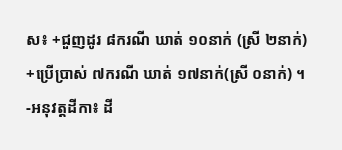ស៖ +ជួញដូរ ៨ករណី ឃាត់ ១០នាក់ (ស្រី ២នាក់) +ប្រើប្រាស់ ៧ករណី ឃាត់ ១៧នាក់(ស្រី ០នាក់) ។ -អនុវត្ដដីកា៖ ដី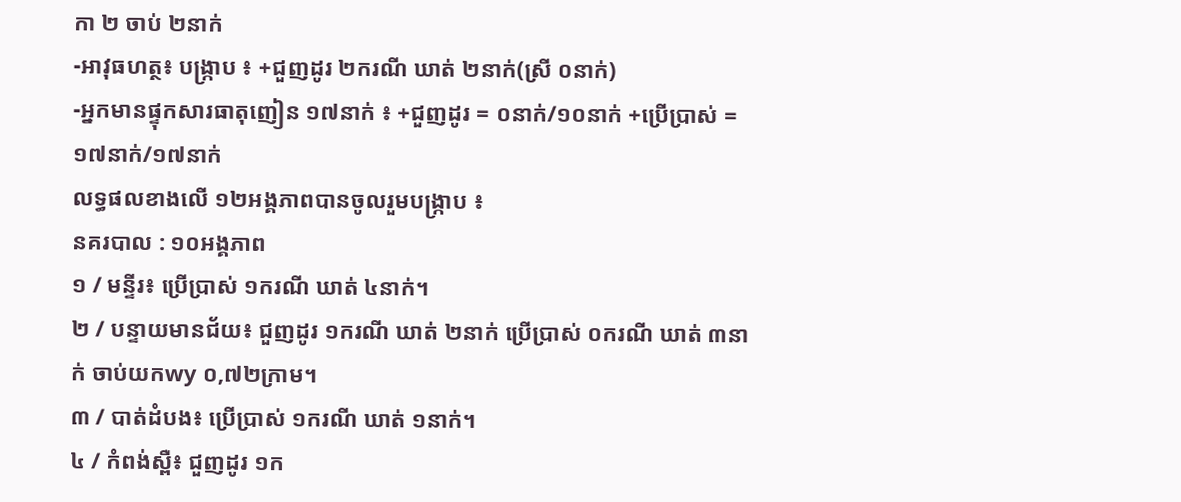កា ២ ចាប់ ២នាក់
-អាវុធហត្ថ៖ បង្ក្រាប ៖ +ជួញដូរ ២ករណី ឃាត់ ២នាក់(ស្រី ០នាក់)
-អ្នកមានផ្ទុកសារធាតុញៀន ១៧នាក់ ៖ +ជួញដូរ = ០នាក់/១០នាក់ +ប្រើប្រាស់ = ១៧នាក់/១៧នាក់
លទ្ធផលខាងលើ ១២អង្គភាពបានចូលរួមបង្ក្រាប ៖
នគរបាល : ១០អង្គភាព
១ / មន្ទីរ៖ ប្រើប្រាស់ ១ករណី ឃាត់ ៤នាក់។
២ / បន្ទាយមានជ័យ៖ ជួញដូរ ១ករណី ឃាត់ ២នាក់ ប្រើប្រាស់ ០ករណី ឃាត់ ៣នាក់ ចាប់យកwy ០,៧២ក្រាម។
៣ / បាត់ដំបង៖ ប្រើប្រាស់ ១ករណី ឃាត់ ១នាក់។
៤ / កំពង់ស្ពឺ៖ ជួញដូរ ១ក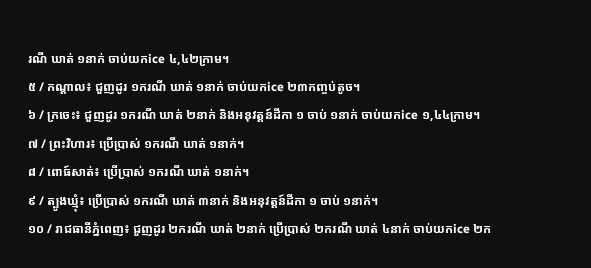រណី ឃាត់ ១នាក់ ចាប់យកice ៤,៤២ក្រាម។
៥ / កណ្ដាល៖ ជួញដូរ ១ករណី ឃាត់ ១នាក់ ចាប់យកice ២៣កញ្ចប់តូច។
៦ / ក្រចេះ៖ ជួញដូរ ១ករណី ឃាត់ ២នាក់ និងអនុវត្តន៍ដីកា ១ ចាប់ ១នាក់ ចាប់យកice ១,៤៤ក្រាម។
៧ / ព្រះវិហារ៖ ប្រើប្រាស់ ១ករណី ឃាត់ ១នាក់។
៨ / ពោធ៍សាត់៖ ប្រើប្រាស់ ១ករណី ឃាត់ ១នាក់។
៩ / ត្បូងឃ្មុំ៖ ប្រើប្រាស់ ១ករណី ឃាត់ ៣នាក់ និងអនុវត្តន៍ដីកា ១ ចាប់ ១នាក់។
១០ / រាជធានីភ្នំពេញ៖ ជួញដូរ ២ករណី ឃាត់ ២នាក់ ប្រើប្រាស់ ២ករណី ឃាត់ ៤នាក់ ចាប់យកice ២ក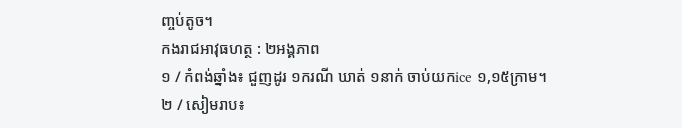ញ្ចប់តូច។
កងរាជអាវុធហត្ថ : ២អង្គភាព
១ / កំពង់ឆ្នាំង៖ ជួញដូរ ១ករណី ឃាត់ ១នាក់ ចាប់យកice ១,១៥ក្រាម។
២ / សៀមរាប៖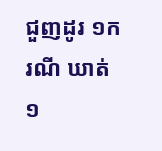ជួញដូរ ១ករណី ឃាត់ ១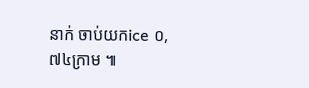នាក់ ចាប់យកice ០,៧៤ក្រាម ៕